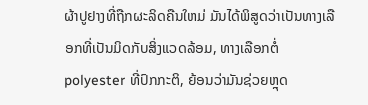ຜ້າປູຢາງທີ່ຖືກຜະລິດຄືນໃຫມ່ ມັນໄດ້ພິສູດວ່າເປັນທາງເລືອກທີ່ເປັນມິດກັບສິ່ງແວດລ້ອມ, ທາງເລືອກຕໍ່ polyester ທີ່ປົກກະຕິ, ຍ້ອນວ່າມັນຊ່ວຍຫຼຸດ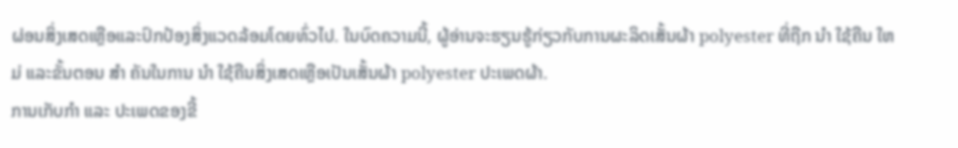ຜ່ອນສິ່ງເສດເຫຼືອແລະປົກປ້ອງສິ່ງແວດລ້ອມໂດຍທົ່ວໄປ. ໃນບົດຄວາມນີ້, ຜູ້ອ່ານຈະຮຽນຮູ້ກ່ຽວກັບການຜະລິດເສັ້ນຜ້າ polyester ທີ່ຖືກ ນໍາ ໃຊ້ຄືນ ໃຫມ່ ແລະຂັ້ນຕອນ ສໍາ ຄັນໃນການ ນໍາ ໃຊ້ຄືນສິ່ງເສດເຫຼືອເປັນເສັ້ນຜ້າ polyester ປະເພດຜ້າ.
ການເກັບກໍາ ແລະ ປະເພດຂອງຂີ້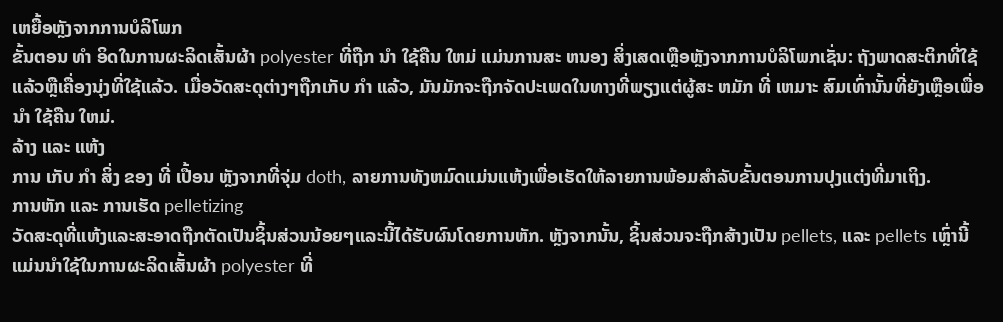ເຫຍື້ອຫຼັງຈາກການບໍລິໂພກ
ຂັ້ນຕອນ ທໍາ ອິດໃນການຜະລິດເສັ້ນຜ້າ polyester ທີ່ຖືກ ນໍາ ໃຊ້ຄືນ ໃຫມ່ ແມ່ນການສະ ຫນອງ ສິ່ງເສດເຫຼືອຫຼັງຈາກການບໍລິໂພກເຊັ່ນ: ຖັງພາດສະຕິກທີ່ໃຊ້ແລ້ວຫຼືເຄື່ອງນຸ່ງທີ່ໃຊ້ແລ້ວ. ເມື່ອວັດສະດຸຕ່າງໆຖືກເກັບ ກໍາ ແລ້ວ, ມັນມັກຈະຖືກຈັດປະເພດໃນທາງທີ່ພຽງແຕ່ຜູ້ສະ ຫມັກ ທີ່ ເຫມາະ ສົມເທົ່ານັ້ນທີ່ຍັງເຫຼືອເພື່ອ ນໍາ ໃຊ້ຄືນ ໃຫມ່.
ລ້າງ ແລະ ແຫ້ງ
ການ ເກັບ ກໍາ ສິ່ງ ຂອງ ທີ່ ເປື້ອນ ຫຼັງຈາກທີ່ຈຸ່ມ doth, ລາຍການທັງຫມົດແມ່ນແຫ້ງເພື່ອເຮັດໃຫ້ລາຍການພ້ອມສໍາລັບຂັ້ນຕອນການປຸງແຕ່ງທີ່ມາເຖິງ.
ການຫັກ ແລະ ການເຮັດ pelletizing
ວັດສະດຸທີ່ແຫ້ງແລະສະອາດຖືກຕັດເປັນຊິ້ນສ່ວນນ້ອຍໆແລະນີ້ໄດ້ຮັບຜົນໂດຍການຫັກ. ຫຼັງຈາກນັ້ນ, ຊິ້ນສ່ວນຈະຖືກສ້າງເປັນ pellets, ແລະ pellets ເຫຼົ່ານີ້ແມ່ນນໍາໃຊ້ໃນການຜະລິດເສັ້ນຜ້າ polyester ທີ່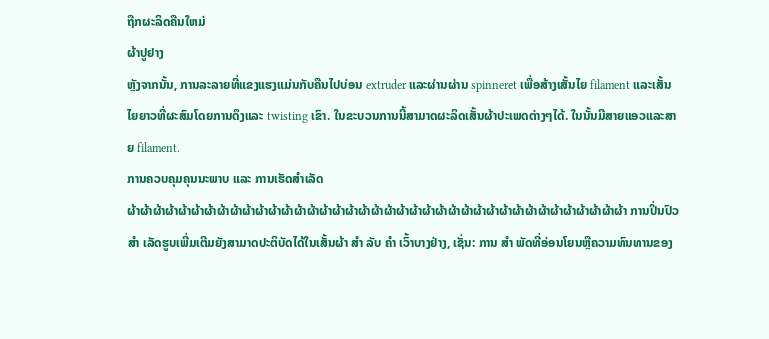ຖືກຜະລິດຄືນໃຫມ່
ຜ້າປູຢາງ
ຫຼັງຈາກນັ້ນ, ການລະລາຍທີ່ແຂງແຮງແມ່ນກັບຄືນໄປບ່ອນ extruder ແລະຜ່ານຜ່ານ spinneret ເພື່ອສ້າງເສັ້ນໄຍ filament ແລະເສັ້ນໄຍຍາວທີ່ຜະສົມໂດຍການດຶງແລະ twisting ເຂົາ. ໃນຂະບວນການນີ້ສາມາດຜະລິດເສັ້ນຜ້າປະເພດຕ່າງໆໄດ້. ໃນນັ້ນມີສາຍແອວແລະສາຍ filament.
ການຄວບຄຸມຄຸນນະພາບ ແລະ ການເຮັດສໍາເລັດ
ຜ້າຜ້າຜ້າຜ້າຜ້າຜ້າຜ້າຜ້າຜ້າຜ້າຜ້າຜ້າຜ້າຜ້າຜ້າຜ້າຜ້າຜ້າຜ້າຜ້າຜ້າຜ້າຜ້າຜ້າຜ້າຜ້າຜ້າຜ້າຜ້າຜ້າຜ້າຜ້າຜ້າຜ້າຜ້າຜ້າຜ້າຜ້າຜ້າ ການປິ່ນປົວ ສໍາ ເລັດຮູບເພີ່ມເຕີມຍັງສາມາດປະຕິບັດໄດ້ໃນເສັ້ນຜ້າ ສໍາ ລັບ ຄໍາ ເວົ້າບາງຢ່າງ, ເຊັ່ນ: ການ ສໍາ ພັດທີ່ອ່ອນໂຍນຫຼືຄວາມທົນທານຂອງ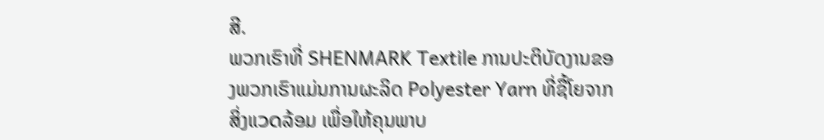ສີ.
ພວກເຮົາທີ່ SHENMARK Textile ການປະຕິບັດງານຂອງພວກເຮົາແມ່ນການຜະລິດ Polyester Yarn ທີ່ຊື້ໂຍຈາກສິ່ງແวดລ້ອມ ເພື່ອໃຫ້ຄຸນພາບ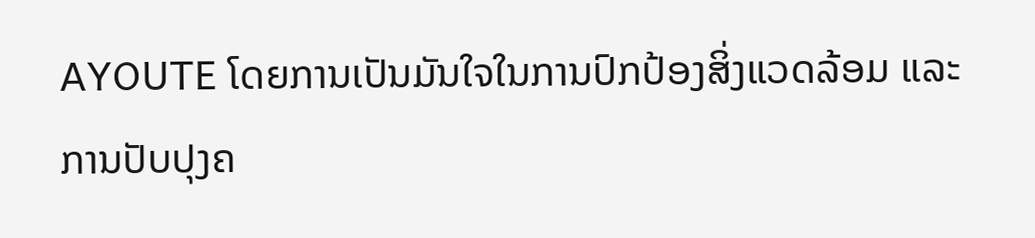AYOUTE ໂດຍການເປັນມັນໃຈໃນການປົກປ້ອງສິ່ງແວດລ້ອມ ແລະ ການປັບປຸງຄ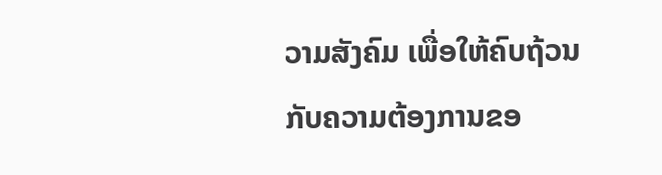ວາມສັງຄົມ ເພື່ອໃຫ້ຄົບຖ້ວນກັບຄວາມຕ້ອງການຂອ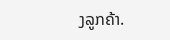ງລູກຄ້າ.